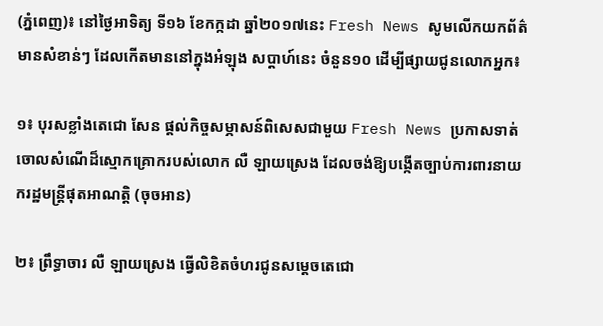(ភ្នំពេញ)៖ នៅថ្ងៃអាទិត្យ ទី១៦ ខែកក្កដា ឆ្នាំ២០១៧នេះ Fresh News សូមលើកយកព័ត៌មានសំខាន់ៗ ដែលកើតមាននៅក្នុងអំឡុង សប្តាហ៍នេះ ចំនួន១០ ដើម្បីផ្សាយជូនលោកអ្នក៖

១៖ បុរសខ្លាំងតេជោ សែន ផ្តល់កិច្ចសម្ភាសន៍ពិសេសជាមួយ Fresh News ប្រកាសទាត់ចោលសំណើដ៏ស្មោកគ្រោករបស់លោក លឺ ឡាយស្រេង ដែលចង់ឱ្យបង្កើតច្បាប់ការពារនាយករដ្ឋមន្រ្តីផុតអាណត្តិ (ចុចអាន)

២៖ ព្រឹទ្ធាចារ លឺ ឡាយស្រេង ធ្វើលិខិតចំហរជូនសម្តេចតេជោ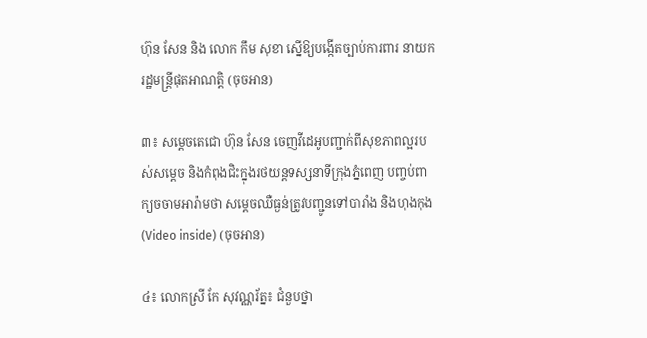ហ៊ុន សែន និង លោក កឹម សុខា ស្នើឱ្យបង្កើតច្បាប់ការពារ នាយករដ្ឋមន្រ្តីផុតអាណត្តិ (ចុចអាន)

៣៖ សម្តេចតេជោ ហ៊ុន សែន ចេញវីដេអូបញ្ជាក់ពីសុខភាពល្អរបស់សម្តេច និងកំពុងជិះក្នុងរថយន្តទស្សនាទីក្រុងភ្នំពេញ បញ្ចប់ពាក្យចចាមអារ៉ាមថា សម្តេចឈឺធ្ងន់ត្រូវបញ្ជូនទៅបារាំង និងហុងកុង (Video inside) (ចុចអាន)

៤៖ លោកស្រី កែ សុវណ្ណរ័ត្ន៖ ជំនួបថ្នា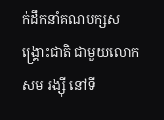ក់ដឹកនាំគណបក្សសង្រ្គោះជាតិ ជាមួយលោក សម រង្ស៊ី នៅទី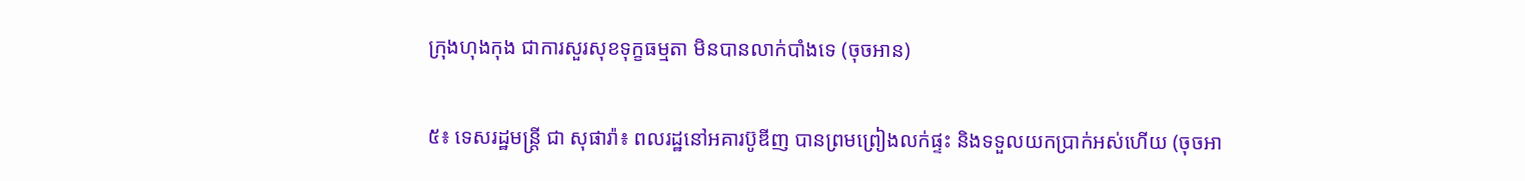ក្រុងហុងកុង ជាការសួរសុខទុក្ខធម្មតា មិនបានលាក់បាំងទេ (ចុចអាន)

៥៖ ទេសរដ្ឋមន្ដ្រី ជា សុផារ៉ា៖ ពលរដ្ឋនៅអគារប៊ូឌីញ បានព្រមព្រៀងលក់ផ្ទះ និងទទួលយកប្រាក់អស់ហើយ (ចុចអា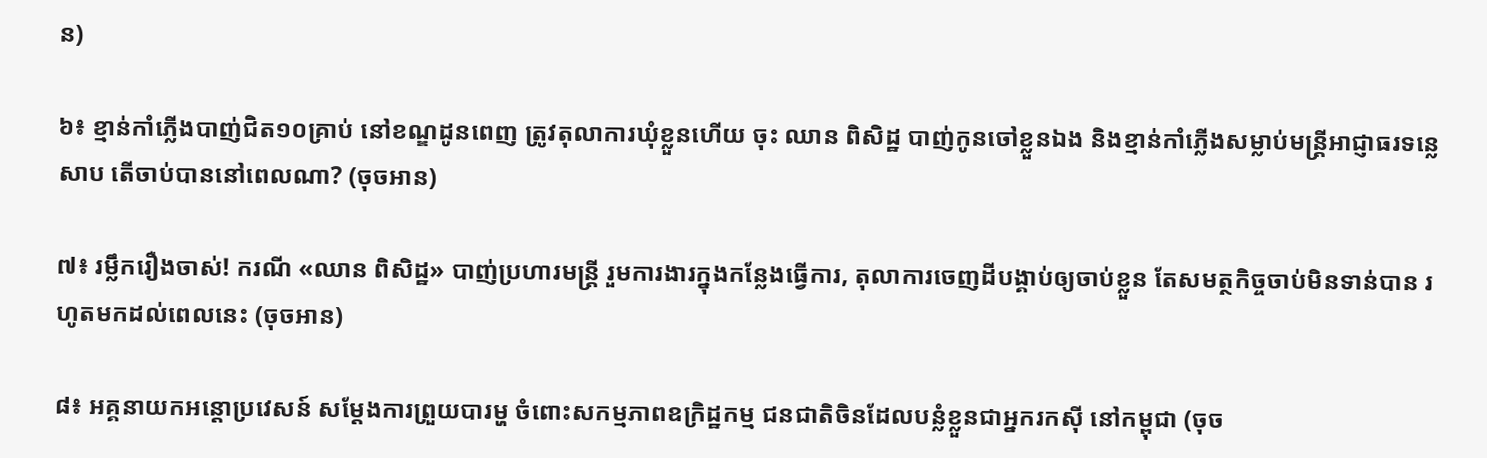ន)

៦៖ ខ្មាន់កាំភ្លើងបាញ់ជិត១០គ្រាប់ នៅខណ្ឌដូនពេញ ត្រូវតុលាការឃុំខ្លួនហើយ ចុះ ឈាន ពិសិដ្ឋ បាញ់កូនចៅខ្លួនឯង និងខ្មាន់កាំភ្លើងសម្លាប់មន្ដ្រីអាជ្ញាធរទន្លេសាប តើចាប់បាននៅពេលណា? (ចុចអាន)

៧៖ រម្លឹករឿងចាស់! ករណី «ឈាន ពិសិដ្ឋ» បាញ់ប្រហារមន្ដ្រី រួមការងារក្នុងកន្លែងធ្វើការ, តុលាការចេញដីបង្គាប់ឲ្យចាប់ខ្លួន តែសមត្ថកិច្ចចាប់មិនទាន់បាន រហូតមកដល់ពេលនេះ (ចុចអាន)

៨៖ អគ្គនាយកអន្តោប្រវេសន៍ សម្ដែងការព្រួយបារម្ហ ចំពោះសកម្មភាពឧក្រិដ្ឋកម្ម ជនជាតិចិនដែលបន្លំខ្លួនជាអ្នករកស៊ី នៅកម្ពុជា (ចុច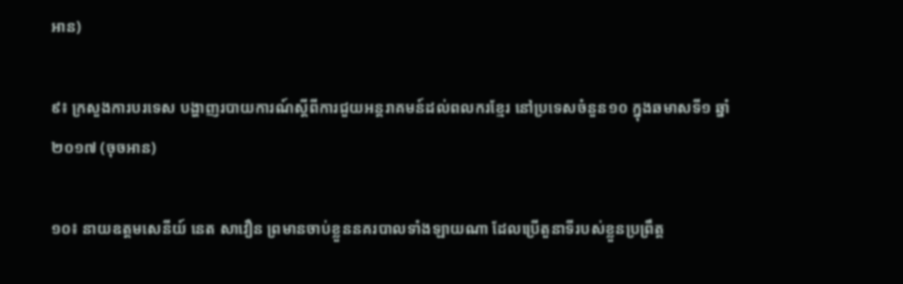អាន)

៩៖ ក្រសួងការបរទេស បង្ហាញរបាយការណ៍ស្តីពីការជួយអន្តរាគមន៍ដល់ពលករខ្មែរ នៅប្រទេសចំនួន១០ ក្នុងឆមាសទី១ ឆ្នាំ២០១៧ (ចុចអាន)

១០៖ នាយឧត្តមសេនីយ៍ នេត សាវឿន ព្រមានចាប់ខ្លួននគរបាលទាំងឡាយណា ដែលប្រើតួនាទីរបស់ខ្លួនប្រព្រឹត្ត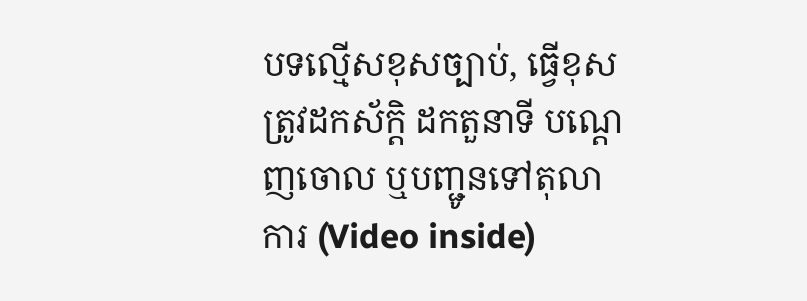បទល្មើសខុសច្បាប់, ធ្វើខុសត្រូវដកស័ក្តិ ដកតួនាទី បណ្តេញចោល ឬបញ្ជូនទៅតុលាការ (Video inside)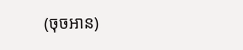(ចុចអាន)